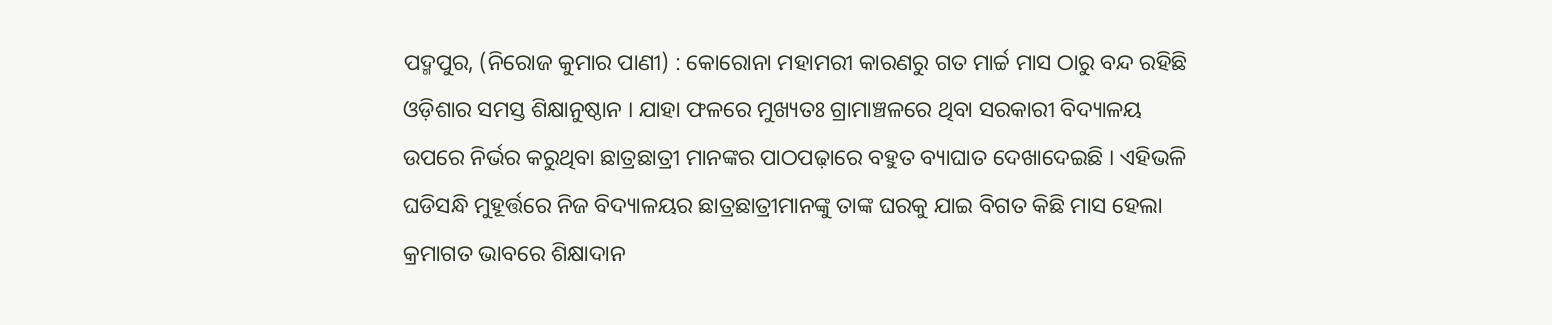ପଦ୍ମପୁର, (ନିରୋଜ କୁମାର ପାଣୀ) : କୋରୋନା ମହାମରୀ କାରଣରୁ ଗତ ମାର୍ଚ୍ଚ ମାସ ଠାରୁ ବନ୍ଦ ରହିଛି ଓଡ଼ିଶାର ସମସ୍ତ ଶିକ୍ଷାନୁଷ୍ଠାନ । ଯାହା ଫଳରେ ମୁଖ୍ୟତଃ ଗ୍ରାମାଞ୍ଚଳରେ ଥିବା ସରକାରୀ ବିଦ୍ୟାଳୟ ଉପରେ ନିର୍ଭର କରୁଥିବା ଛାତ୍ରଛାତ୍ରୀ ମାନଙ୍କର ପାଠପଢ଼ାରେ ବହୁତ ବ୍ୟାଘାତ ଦେଖାଦେଇଛି । ଏହିଭଳି ଘଡିସନ୍ଧି ମୁହୂର୍ତ୍ତରେ ନିଜ ବିଦ୍ୟାଳୟର ଛାତ୍ରଛାତ୍ରୀମାନଙ୍କୁ ତାଙ୍କ ଘରକୁ ଯାଇ ବିଗତ କିଛି ମାସ ହେଲା କ୍ରମାଗତ ଭାବରେ ଶିକ୍ଷାଦାନ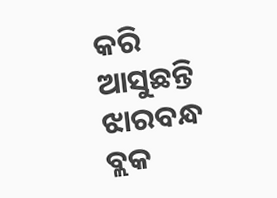କରି ଆସୁଛନ୍ତି ଝାରବନ୍ଧ ବ୍ଲକ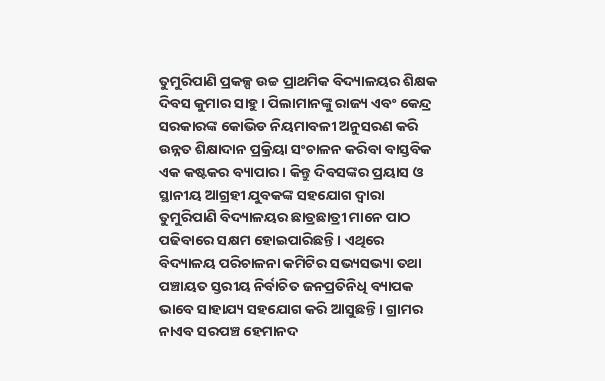ତୁମୁରିପାଣି ପ୍ରକଳ୍ପ ଉଚ୍ଚ ପ୍ରାଥମିକ ବିଦ୍ୟାଳୟର ଶିକ୍ଷକ ଦିବସ କୁମାର ସାହୁ । ପିଲାମାନଙ୍କୁ ରାଜ୍ୟ ଏବଂ କେନ୍ଦ୍ର ସରକାରଙ୍କ କୋଭିଡ ନିୟମାବଳୀ ଅନୁସରଣ କରି ଉନ୍ନତ ଶିକ୍ଷାଦାନ ପ୍ରକ୍ରିୟା ସଂଚାଳନ କରିବା ବାସ୍ତବିକ ଏକ କଷ୍ଟକର ବ୍ୟାପାର । କିନ୍ତୁ ଦିବସଙ୍କର ପ୍ରୟାସ ଓ ସ୍ଥାନୀୟ ଆଗ୍ରହୀ ଯୁବକଙ୍କ ସହଯୋଗ ଦ୍ୱାରା ତୁମୁରିପାଣି ବିଦ୍ୟାଳୟର ଛାତ୍ରଛାତ୍ରୀ ମାନେ ପାଠ ପଢିବାରେ ସକ୍ଷମ ହୋଇପାରିଛନ୍ତି । ଏଥିରେ ବିଦ୍ୟାଳୟ ପରିଚାଳନା କମିଟିର ସଭ୍ୟସଭ୍ୟା ତଥା ପଞ୍ଚାୟତ ସ୍ତରୀୟ ନିର୍ବାଚିତ ଜନପ୍ରତିନିଧି ବ୍ୟାପକ ଭାବେ ସାହାଯ୍ୟ ସହଯୋଗ କରି ଆସୁଛନ୍ତି । ଗ୍ରାମର ନାଏବ ସରପଞ୍ଚ ହେମାନଦ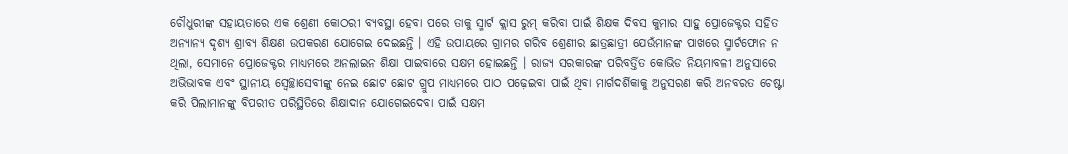ଚୌଧୁରୀଙ୍କ ସହାୟତାରେ ଏକ ଶ୍ରେଣୀ କୋଠରୀ ବ୍ୟବସ୍ଥା ହେବା ପରେ ତାକୁ ସ୍ମାର୍ଟ କ୍ଲାସ ରୁମ୍ କରିବା ପାଇଁ ଶିକ୍ଷକ ଦିବସ କୁମାର ସାହୁ ପ୍ରୋଜେକ୍ଟର ସହିତ ଅନ୍ୟାନ୍ୟ ଦୃଶ୍ୟ ଶ୍ରାବ୍ୟ ଶିକ୍ଷଣ ଉପକରଣ ଯୋଗେଇ ଦେଇଛନ୍ତି । ଏହି ଉପାୟରେ ଗ୍ରାମର ଗରିବ ଶ୍ରେଣୀର ଛାତ୍ରଛାତ୍ରୀ ଯେଉଁମାନଙ୍କ ପାଖରେ ସ୍ମାର୍ଟଫୋନ ନ ଥିଲା, ସେମାନେ ପ୍ରୋଜେକ୍ଟର ମାଧ୍ୟମରେ ଅନଲାଇନ ଶିକ୍ଷା ପାଇବାରେ ସକ୍ଷମ ହୋଇଛନ୍ତି । ରାଜ୍ୟ ସରକାରଙ୍କ ପରିବର୍ତ୍ତିତ କୋଭିଡ ନିୟମାବଳୀ ଅନୁସାରେ ଅଭିଭାବକ ଏବଂ ସ୍ଥାନୀୟ ସ୍ବେଚ୍ଛାସେବୀଙ୍କୁ ନେଇ ଛୋଟ ଛୋଟ ଗ୍ରୁପ ମାଧ୍ୟମରେ ପାଠ ପଢ଼େଇବା ପାଇଁ ଥିବା ମାର୍ଗଦର୍ଶିକାକୁ ଅନୁସରଣ କରି ଅନବରତ ଚେଷ୍ଟା କରି ପିଲାମାନଙ୍କୁ ବିପରୀତ ପରିସ୍ଥିତିରେ ଶିକ୍ଷାଦାନ ଯୋଗେଇଦେବା ପାଇଁ ସକ୍ଷମ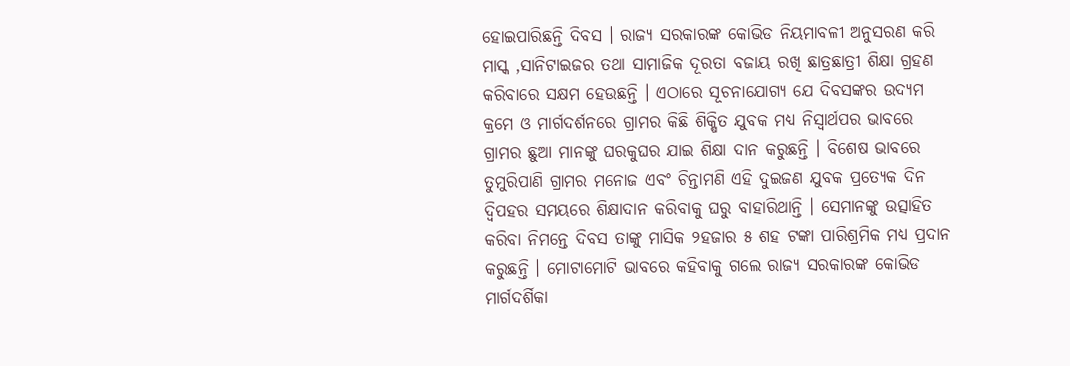ହୋଇପାରିଛନ୍ତି ଦିବସ । ରାଜ୍ୟ ସରକାରଙ୍କ କୋଭିଡ ନିୟମାବଳୀ ଅନୁସରଣ କରି ମାସ୍କ ,ସାନିଟାଇଜର ତଥା ସାମାଜିକ ଦୂରତା ବଜାୟ ରଖି ଛାତ୍ରଛାତ୍ରୀ ଶିକ୍ଷା ଗ୍ରହଣ କରିବାରେ ସକ୍ଷମ ହେଉଛନ୍ତି । ଏଠାରେ ସୂଚନାଯୋଗ୍ୟ ଯେ ଦିବସଙ୍କର ଉଦ୍ୟମ କ୍ରମେ ଓ ମାର୍ଗଦର୍ଶନରେ ଗ୍ରାମର କିଛି ଶିକ୍ଷିତ ଯୁବକ ମଧ୍ୟ ନିସ୍ୱାର୍ଥପର ଭାବରେ ଗ୍ରାମର ଛୁଆ ମାନଙ୍କୁ ଘରକୁଘର ଯାଇ ଶିକ୍ଷା ଦାନ କରୁଛନ୍ତି । ବିଶେଷ ଭାବରେ ତୁମୁରିପାଣି ଗ୍ରାମର ମନୋଜ ଏବଂ ଚିନ୍ତାମଣି ଏହି ଦୁଇଜଣ ଯୁବକ ପ୍ରତ୍ୟେକ ଦିନ ଦ୍ୱିପହର ସମୟରେ ଶିକ୍ଷାଦାନ କରିବାକୁ ଘରୁ ବାହାରିଥାନ୍ତି । ସେମାନଙ୍କୁ ଉତ୍ସାହିତ କରିବା ନିମନ୍ତେ ଦିବସ ତାଙ୍କୁ ମାସିକ ୨ହଜାର ୫ ଶହ ଟଙ୍କା ପାରିଶ୍ରମିକ ମଧ୍ୟ ପ୍ରଦାନ କରୁଛନ୍ତି । ମୋଟାମୋଟି ଭାବରେ କହିବାକୁ ଗଲେ ରାଜ୍ୟ ସରକାରଙ୍କ କୋଭିଡ ମାର୍ଗଦର୍ଶିକା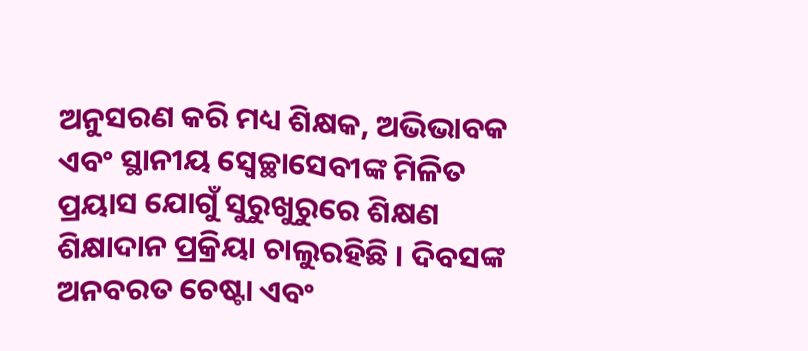ଅନୁସରଣ କରି ମଧ୍ୟ ଶିକ୍ଷକ, ଅଭିଭାବକ ଏବଂ ସ୍ଥାନୀୟ ସ୍ବେଚ୍ଛାସେବୀଙ୍କ ମିଳିତ ପ୍ରୟାସ ଯୋଗୁଁ ସୁରୁଖୁରୁରେ ଶିକ୍ଷଣ ଶିକ୍ଷାଦାନ ପ୍ରକ୍ରିୟା ଚାଲୁରହିଛି । ଦିବସଙ୍କ ଅନବରତ ଚେଷ୍ଟା ଏବଂ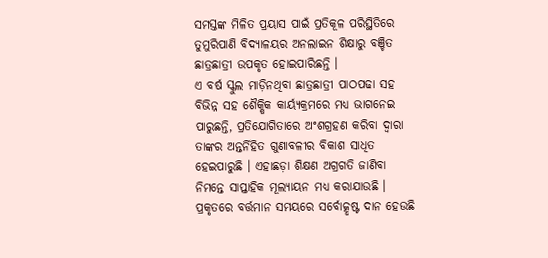ସମସ୍ତଙ୍କ ମିଳିତ ପ୍ରୟାସ ପାଇଁ ପ୍ରତିକୂଳ ପରିସ୍ଥିତିରେ ତୁମୁରିପାଣି ବିଦ୍ୟାଳୟର ଅନଲାଇନ ଶିକ୍ଷାରୁ ବଞ୍ଚିତ ଛାତ୍ରଛାତ୍ରୀ ଉପକୃତ ହୋଇପାରିଛନ୍ତି ।
ଏ ବର୍ଷ ସ୍କୁଲ ମାଡ଼ିନଥିବା ଛାତ୍ରଛାତ୍ରୀ ପାଠପଢା ସହ ବିଭିନ୍ନ ସହ ଶୈକ୍ଷିକ କାର୍ୟ୍ୟକ୍ରମରେ ମଧ୍ୟ ଭାଗନେଇ ପାରୁଛନ୍ତି, ପ୍ରତିଯୋଗିତାରେ ଅଂଶଗ୍ରହଣ କରିବା ଦ୍ୱାରା ତାଙ୍କର ଅନ୍ତର୍ନିହିତ ଗୁଣାବଳୀର ବିକାଶ ସାଧିତ ହେଇପାରୁଛି । ଏହାଛଡ଼ା ଶିକ୍ଷଣ ଅଗ୍ରଗତି ଜାଣିବା ନିମନ୍ତେ ସାପ୍ତାହିକ ମୂଲ୍ୟାୟନ ମଧ୍ୟ କରାଯାଉଛି । ପ୍ରକୃତରେ ବର୍ତ୍ତମାନ ସମୟରେ ସର୍ବୋତ୍କୃଷ୍ଟ ଦାନ ହେଉଛି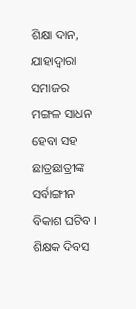ଶିକ୍ଷା ଦାନ, ଯାହାଦ୍ୱାରା ସମାଜର ମଙ୍ଗଳ ସାଧନ ହେବା ସହ ଛାତ୍ରଛାତ୍ରୀଙ୍କ ସର୍ବାଙ୍ଗୀନ ବିକାଶ ଘଟିବ । ଶିକ୍ଷକ ଦିବସ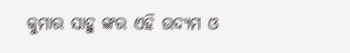କୁମାର ସାହୁ ଙ୍କର ଏହି ଉଦ୍ୟମ ଓ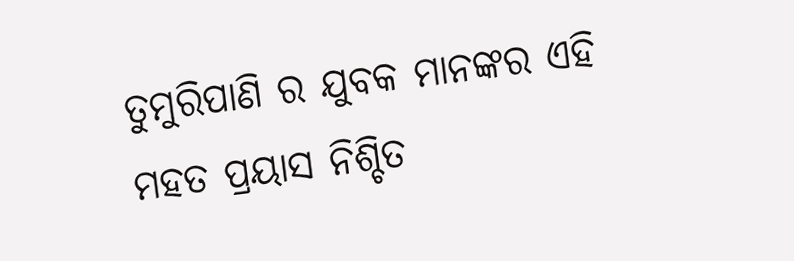ତୁମୁରିପାଣି ର ଯୁବକ ମାନଙ୍କର ଏହି ମହତ ପ୍ରୟାସ ନିଶ୍ଚିତ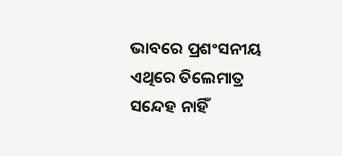ଭାବରେ ପ୍ରଶଂସନୀୟ ଏଥିରେ ତିଲେମାତ୍ର ସନ୍ଦେହ ନାହିଁ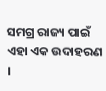ସମଗ୍ର ରାଜ୍ୟ ପାଇଁ ଏହା ଏକ ଉଦାହରଣ ।